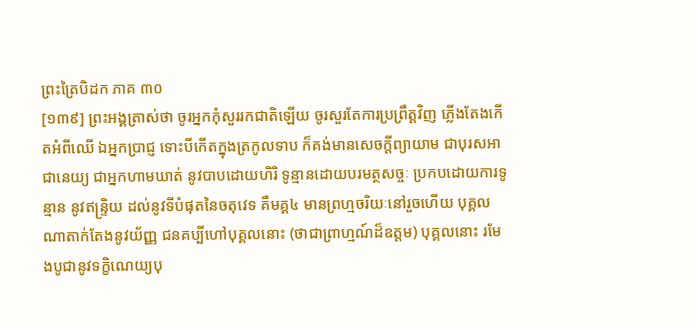ព្រះត្រៃបិដក ភាគ ៣០
[១៣៩] ព្រះអង្គត្រាស់ថា ចូរអ្នកកុំសួររកជាតិឡើយ ចូរសួរតែការប្រព្រឹត្តវិញ ភ្លើងតែងកើតអំពីឈើ ឯអ្នកប្រាជ្ញ ទោះបីកើតក្នុងត្រកូលទាប ក៏គង់មានសេចក្តីព្យាយាម ជាបុរសអាជានេយ្យ ជាអ្នកហាមឃាត់ នូវបាបដោយហិរិ ទូន្មានដោយបរមត្ថសច្ចៈ ប្រកបដោយការទូន្មាន នូវឥន្ទ្រិយ ដល់នូវទីបំផុតនៃចតុវេទ គឺមគ្គ៤ មានព្រហ្មចរិយៈនៅរួចហើយ បុគ្គលណាតាក់តែងនូវយ័ញ្ញ ជនគប្បីហៅបុគ្គលនោះ (ថាជាព្រាហ្មណ៍ដ៏ឧត្តម) បុគ្គលនោះ រមែងបូជានូវទក្ខិណេយ្យបុ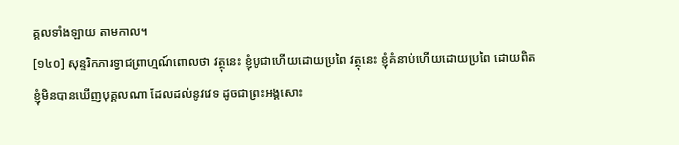គ្គលទាំងឡាយ តាមកាល។
[១៤០] សុន្ទរិកភារទ្វាជព្រាហ្មណ៍ពោលថា វត្ថុនេះ ខ្ញុំបូជាហើយដោយប្រពៃ វត្ថុនេះ ខ្ញុំគំនាប់ហើយដោយប្រពៃ ដោយពិត ខ្ញុំមិនបានឃើញបុគ្គលណា ដែលដល់នូវវេទ ដូចជាព្រះអង្គសោះ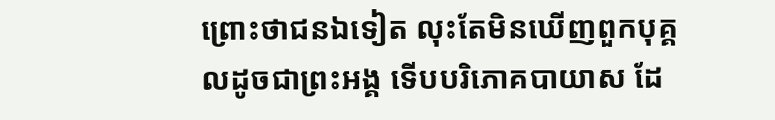ព្រោះថាជនឯទៀត លុះតែមិនឃើញពួកបុគ្គលដូចជាព្រះអង្គ ទើបបរិភោគបាយាស ដែ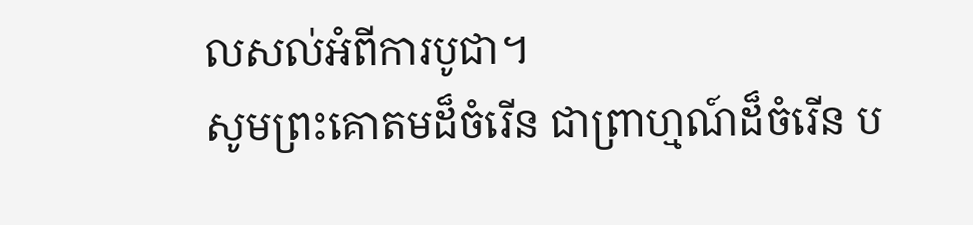លសល់អំពីការបូជា។
សូមព្រះគោតមដ៏ចំរើន ជាព្រាហ្មណ៍ដ៏ចំរើន ប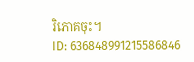រិភោគចុះ។
ID: 636848991215586846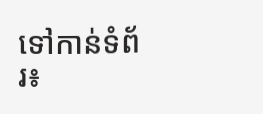ទៅកាន់ទំព័រ៖